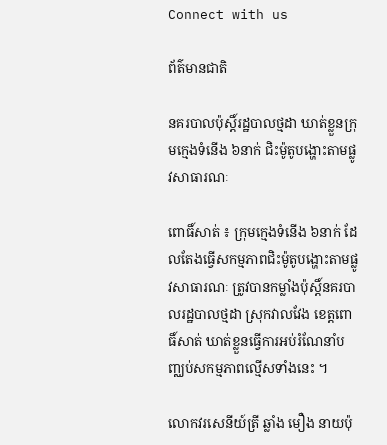Connect with us

ព័ត៌មានជាតិ

នគរបាលប៉ុស្តិ៍រដ្ឋបាលថ្មដា ឃាត់ខ្លួនក្រុមក្មេងទំនើង ៦នាក់ ជិះម៉ូតូបង្ហោះតាមផ្លូវសាធារណៈ

ពោធិ៍សាត់ ៖ ក្រុមក្មេងទំនើង ៦នាក់ ដែលតែងធ្វើសកម្មភាពជិះម៉ូតូបង្ហោះតាមផ្លូវសាធារណៈ ត្រូវបានកម្លាំងប៉ុស្តិ៍នគរបាលរដ្ឋបាលថ្មដា ស្រុកវាលវែង ខេត្តពោធិ៍សាត់ ឃាត់ខ្លួនធ្វើការអប់រំណែនាំបញ្ឈប់សកម្មភាពល្មើសទាំងនេះ ។

លោកវរសេនីយ៍ត្រី ឆ្លាំង មឿង នាយប៉ុ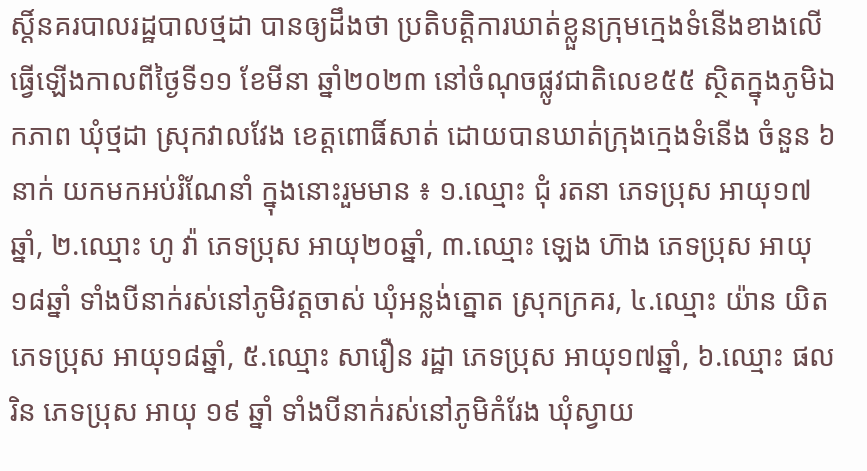ស្ដិ៍នគរបាលរដ្ឋបាលថ្មដា បានឲ្យដឹងថា ប្រតិបត្តិការឃាត់ខ្លួនក្រុមក្មេងទំនើងខាងលើ ធ្វើឡើងកាលពីថ្ងៃទី១១ ខែមីនា ឆ្នាំ២០២៣ នៅចំណុចផ្លូវជាតិលេខ៥៥ ស្ថិតក្នុងភូមិឯកភាព ឃុំថ្មដា ស្រុកវាលវែង ខេត្តពោធិ៍សាត់ ដោយបានឃាត់ក្រុងក្មេងទំនើង ចំនួន ៦នាក់ យកមកអប់រំណែនាំ ក្នុងនោះរួមមាន ៖ ១.ឈ្មោះ ជុំ រតនា ភេទប្រុស អាយុ១៧ឆ្នាំ, ២.ឈ្មោះ ហូ វ៉ា ភេទប្រុស អាយុ២០ឆ្នាំ, ៣.ឈ្មោះ ឡេង ហ៑ាង ភេទប្រុស អាយុ១៨ឆ្នាំ ទាំងបីនាក់រស់នៅភូមិវត្តចាស់ ឃុំអន្លង់ត្នោត ស្រុកក្រគរ, ៤.ឈ្មោះ យ៉ាន យិត ភេទប្រុស អាយុ១៨ឆ្នាំ, ៥.ឈ្មោះ សារឿន រដ្ឋា ភេទប្រុស អាយុ១៧ឆ្នាំ, ៦.ឈ្មោះ ផល រិន ភេទប្រុស អាយុ ១៩ ឆ្នាំ ទាំងបីនាក់រស់នៅភូមិកំរែង ឃុំស្វាយ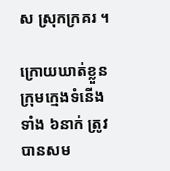ស ស្រុកក្រគរ ។

ក្រោយឃាត់ខ្លួនក្រុមក្មេងទំនើងទាំង ៦នាក់ ត្រូវបានសម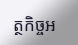ត្ថកិច្ចអ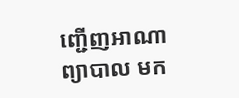ញ្ជើញអាណាព្យាបាល មក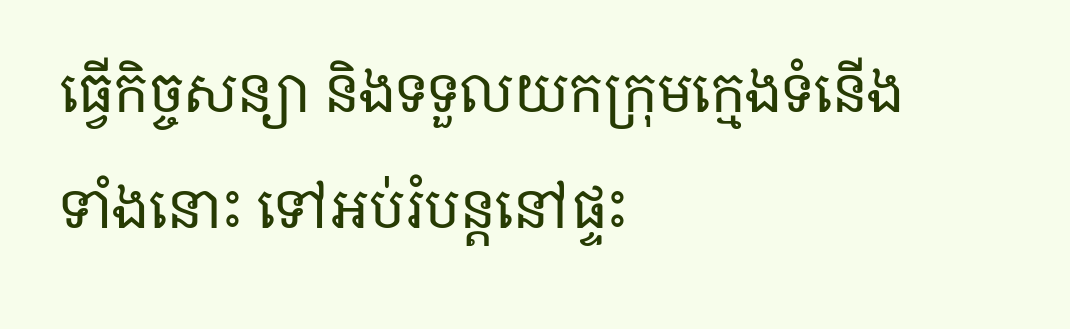ធ្វើកិច្ចសន្យា និងទទួលយកក្រុមក្មេងទំនើងទាំងនោះ ទៅអប់រំបន្តនៅផ្ទះ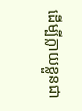ដើម្បីក្លាយខ្លួនជា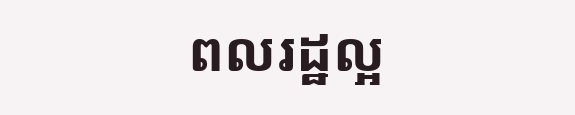ពលរដ្ឋល្អ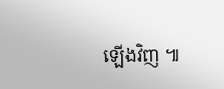ឡើងវិញ ៕